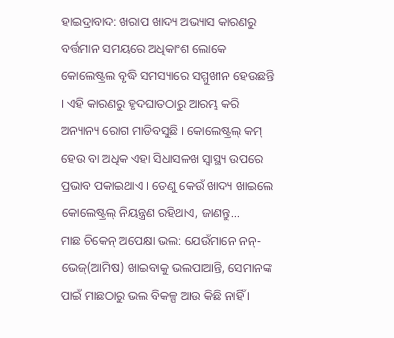ହାଇଦ୍ରାବାଦ: ଖରାପ ଖାଦ୍ୟ ଅଭ୍ୟାସ କାରଣରୁ ବର୍ତ୍ତମାନ ସମୟରେ ଅଧିକାଂଶ ଲୋକେ କୋଲେଷ୍ଟ୍ରଲ ବୃଦ୍ଧି ସମସ୍ୟାରେ ସମ୍ମୁଖୀନ ହେଉଛନ୍ତି । ଏହି କାରଣରୁ ହୃଦଘାତଠାରୁ ଆରମ୍ଭ କରି ଅନ୍ୟାନ୍ୟ ରୋଗ ମାଡିବସୁଛି । କୋଲେଷ୍ଟ୍ରଲ୍ କମ୍ ହେଉ ବା ଅଧିକ ଏହା ସିଧାସଳଖ ସ୍ବାସ୍ଥ୍ୟ ଉପରେ ପ୍ରଭାବ ପକାଇଥାଏ । ତେଣୁ କେଉଁ ଖାଦ୍ୟ ଖାଇଲେ କୋଲେଷ୍ଟ୍ରଲ୍ ନିୟନ୍ତ୍ରଣ ରହିଥାଏ, ଜାଣନ୍ତୁ...
ମାଛ ଚିକେନ୍ ଅପେକ୍ଷା ଭଲ: ଯେଉଁମାନେ ନନ୍-ଭେଜ୍(ଆମିଷ) ଖାଇବାକୁ ଭଲପାଆନ୍ତି, ସେମାନଙ୍କ ପାଇଁ ମାଛଠାରୁ ଭଲ ବିକଳ୍ପ ଆଉ କିଛି ନାହିଁ ।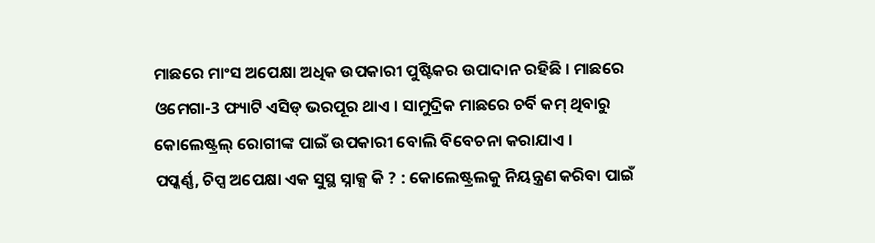ମାଛରେ ମାଂସ ଅପେକ୍ଷା ଅଧିକ ଉପକାରୀ ପୁଷ୍ଟିକର ଉପାଦାନ ରହିଛି । ମାଛରେ ଓମେଗା-3 ଫ୍ୟାଟି ଏସିଡ୍ ଭରପୂର ଥାଏ । ସାମୁଦ୍ରିକ ମାଛରେ ଚର୍ବି କମ୍ ଥିବାରୁ କୋଲେଷ୍ଟ୍ରଲ୍ ରୋଗୀଙ୍କ ପାଇଁ ଉପକାରୀ ବୋଲି ବିବେଚନା କରାଯାଏ ।
ପପ୍କର୍ଣ୍ଣ, ଚିପ୍ସ ଅପେକ୍ଷା ଏକ ସୁସ୍ଥ ସ୍ନାକ୍ସ କି ? : କୋଲେଷ୍ଟ୍ରଲକୁ ନିୟନ୍ତ୍ରଣ କରିବା ପାଇଁ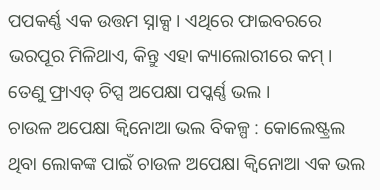ପପକର୍ଣ୍ଣ ଏକ ଉତ୍ତମ ସ୍ନାକ୍ସ । ଏଥିରେ ଫାଇବରରେ ଭରପୂର ମିଳିଥାଏ, କିନ୍ତୁ ଏହା କ୍ୟାଲୋରୀରେ କମ୍ । ତେଣୁ ଫ୍ରାଏଡ୍ ଚିପ୍ସ ଅପେକ୍ଷା ପପ୍କର୍ଣ୍ଣ ଭଲ ।
ଚାଉଳ ଅପେକ୍ଷା କ୍ୱିନୋଆ ଭଲ ବିକଳ୍ପ : କୋଲେଷ୍ଟ୍ରଲ ଥିବା ଲୋକଙ୍କ ପାଇଁ ଚାଉଳ ଅପେକ୍ଷା କ୍ୱିନୋଆ ଏକ ଭଲ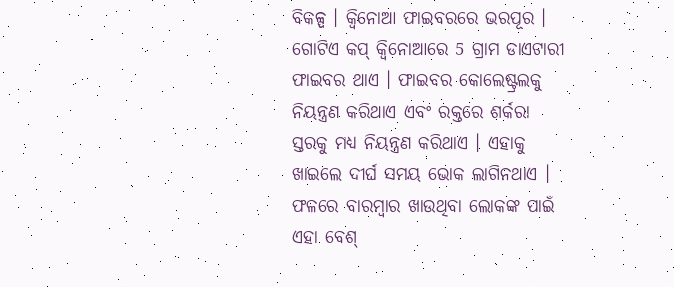ବିକଳ୍ପ । କ୍ୱିନୋଆ ଫାଇବରରେ ଭରପୂର । ଗୋଟିଏ କପ୍ କ୍ୱିନୋଆରେ 5 ଗ୍ରାମ ଡାଏଟାରୀ ଫାଇବର ଥାଏ । ଫାଇବର କୋଲେଷ୍ଟ୍ରଲକୁ ନିୟନ୍ତ୍ରଣ କରିଥାଏ ଏବଂ ରକ୍ତରେ ଶର୍କରା ସ୍ତରକୁ ମଧ୍ୟ ନିୟନ୍ତ୍ରଣ କରିଥାଏ । ଏହାକୁ ଖାଇଲେ ଦୀର୍ଘ ସମୟ ଭୋକ ଲାଗିନଥାଏ । ଫଳରେ ବାରମ୍ବାର ଖାଉଥିବା ଲୋକଙ୍କ ପାଇଁ ଏହା ବେଶ୍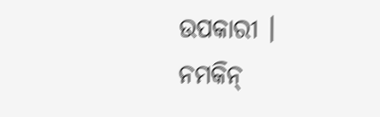ଉପକାରୀ ।
ନମକିନ୍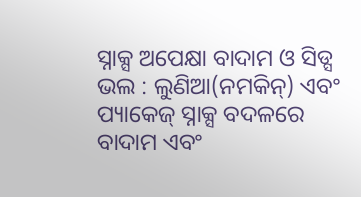ସ୍ନାକ୍ସ ଅପେକ୍ଷା ବାଦାମ ଓ ସିଡ୍ସ ଭଲ : ଲୁଣିଆ(ନମକିନ୍) ଏବଂ ପ୍ୟାକେଜ୍ ସ୍ନାକ୍ସ ବଦଳରେ ବାଦାମ ଏବଂ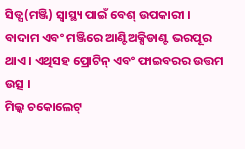ସିଡ୍ସ(ମଞ୍ଜି) ସ୍ବାସ୍ଥ୍ୟ ପାଇଁ ବେଶ୍ ଉପକାରୀ । ବାଦାମ ଏବଂ ମଞ୍ଜିରେ ଆଣ୍ଟିଅକ୍ସିଡାଣ୍ଟ ଭରପୂର ଥାଏ । ଏଥିସହ ପ୍ରୋଟିନ୍ ଏବଂ ଫାଇବରର ଉତ୍ତମ ଉତ୍ସ ।
ମିଲ୍କ ଚକୋଲେଟ୍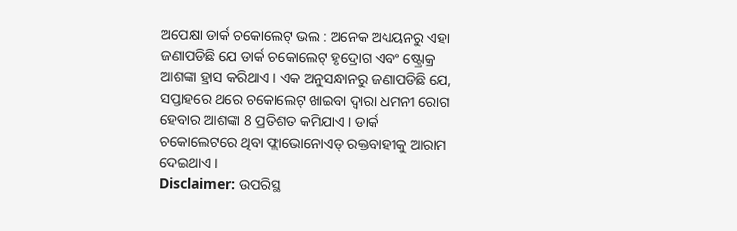ଅପେକ୍ଷା ଡାର୍କ ଚକୋଲେଟ୍ ଭଲ : ଅନେକ ଅଧ୍ୟୟନରୁ ଏହା ଜଣାପଡିଛି ଯେ ଡାର୍କ ଚକୋଲେଟ୍ ହୃଦ୍ରୋଗ ଏବଂ ଷ୍ଟ୍ରୋକ୍ର ଆଶଙ୍କା ହ୍ରାସ କରିଥାଏ । ଏକ ଅନୁସନ୍ଧାନରୁ ଜଣାପଡିଛି ଯେ, ସପ୍ତାହରେ ଥରେ ଚକୋଲେଟ୍ ଖାଇବା ଦ୍ବାରା ଧମନୀ ରୋଗ ହେବାର ଆଶଙ୍କା 8 ପ୍ରତିଶତ କମିଯାଏ । ଡାର୍କ ଚକୋଲେଟରେ ଥିବା ଫ୍ଲାଭୋନୋଏଡ୍ ରକ୍ତବାହୀକୁ ଆରାମ ଦେଇଥାଏ ।
Disclaimer: ଉପରିସ୍ଥ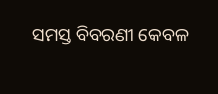ସମସ୍ତ ବିବରଣୀ କେବଳ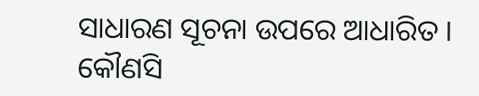ସାଧାରଣ ସୂଚନା ଉପରେ ଆଧାରିତ । କୌଣସି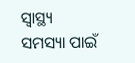ସ୍ବାସ୍ଥ୍ୟ ସମସ୍ୟା ପାଇଁ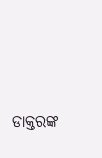ଡାକ୍ତରଙ୍କ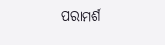ପରାମର୍ଶ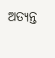ଅତ୍ୟନ୍ତ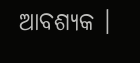ଆବଶ୍ୟକ ।